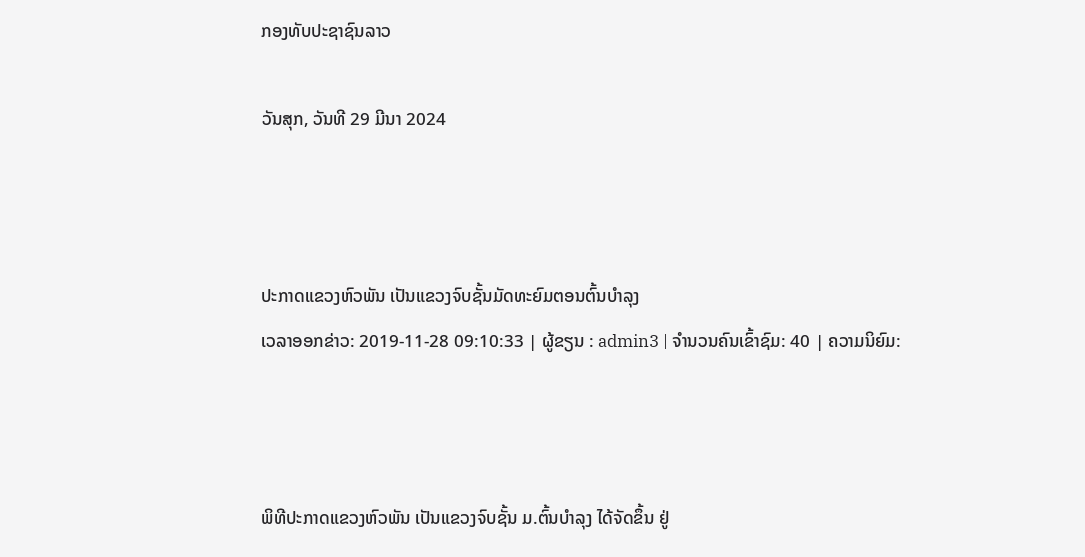ກອງທັບປະຊາຊົນລາວ

ວັນສຸກ, ວັນທີ 29 ມີນາ 2024



ປະກາດແຂວງຫົວພັນ ເປັນແຂວງຈົບຊັ້ນມັດທະຍົມຕອນຕົ້ນບຳລຸງ
ເວລາອອກຂ່າວ: 2019-11-28 09:10:33 | ຜູ້ຂຽນ : admin3 | ຈຳນວນຄົນເຂົ້າຊົມ: 40 | ຄວາມນິຍົມ:



ພິທີປະກາດແຂວງຫົວພັນ ເປັນແຂວງຈົບຊັ້ນ ມ.ຕົ້ນບໍາລຸງ ໄດ້ຈັດຂຶ້ນ ຢູ່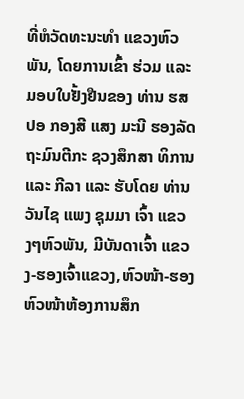ທີ່ຫໍວັດທະນະທໍາ ແຂວງຫົວພັນ, ໂດຍການເຂົ້າ ຮ່ວມ ແລະ ມອບໃບຢັ້ງຢືນຂອງ ທ່ານ ຮສ ປອ ກອງສີ ແສງ ມະນີ ຮອງລັດຖະມົນຕີກະ ຊວງສຶກສາ ທິການ ແລະ ກີລາ ແລະ ຮັບໂດຍ ທ່ານ ວັນໄຊ ແພງ ຊຸມມາ ເຈົ້າ ແຂວງໆຫົວພັນ, ມີບັນດາເຈົ້າ ແຂວງ-ຮອງເຈົ້າແຂວງ,ຫົວໜ້າ-ຮອງຫົວໜ້າຫ້ອງການສຶກ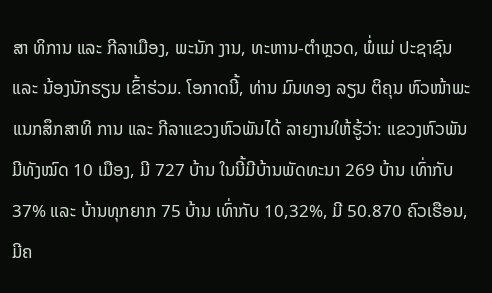ສາ ທິການ ແລະ ກີລາເມືອງ, ພະນັກ ງານ, ທະຫານ-ຕໍາຫຼວດ, ພໍ່ແມ່ ປະຊາຊົນ ແລະ ນ້ອງນັກຮຽນ ເຂົ້າຮ່ວມ. ໂອກາດນີ້, ທ່ານ ມົນທອງ ລຽນ ຕິຄຸນ ຫົວໜ້າພະແນກສຶກສາທິ ການ ແລະ ກີລາແຂວງຫົວພັນໄດ້ ລາຍງານໃຫ້ຮູ້ວ່າ: ແຂວງຫົວພັນ ມີທັງໝົດ 10 ເມືອງ, ມີ 727 ບ້ານ ໃນນີ້ມີບ້ານພັດທະນາ 269 ບ້ານ ເທົ່າກັບ 37% ແລະ ບ້ານທຸກຍາກ 75 ບ້ານ ເທົ່າກັບ 10,32%, ມີ 50.870 ຄົວເຮືອນ, ມີຄ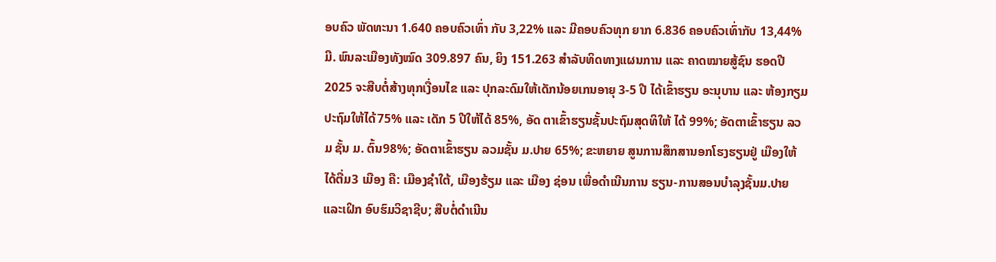ອບຄົວ ພັດທະນາ 1.640 ຄອບຄົວເທົ່າ ກັບ 3,22% ແລະ ມີຄອບຄົວທຸກ ຍາກ 6.836 ຄອບຄົວເທົ່າກັບ 13,44% ມີ. ພົນລະເມືອງທັງໝົດ 309.897 ຄົນ, ຍິງ 151.263 ສໍາລັບທິດທາງແຜນການ ແລະ ຄາດໝາຍສູ້ຊົນ ຮອດປີ 2025 ຈະສືບຕໍ່ສ້າງທຸກເງື່ອນໄຂ ແລະ ປຸກລະດົມໃຫ້ເດັກນ້ອຍເກນອາຍຸ 3-5 ປີ ໄດ້ເຂົ້າຮຽນ ອະນຸບານ ແລະ ຫ້ອງກຽມປະຖົມໃຫ້ໄດ້75% ແລະ ເດັກ 5 ປີໃຫ້ໄດ້ 85%, ອັດ ຕາເຂົ້າຮຽນຊັ້ນປະຖົມສຸດທິໃຫ້ ໄດ້ 99%; ອັດຕາເຂົ້າຮຽນ ລວມ ຊັ້ນ ມ. ຕົ້ນ98%; ອັດຕາເຂົ້າຮຽນ ລວມຊັ້ນ ມ.ປາຍ 65%; ຂະຫຍາຍ ສູນການສຶກສານອກໂຮງຮຽນຢູ່ ເມືອງໃຫ້ໄດ້ຕື່ມ3 ເມືອງ ຄື: ເມືອງຊໍາໃຕ້, ເມືອງຮ້ຽມ ແລະ ເມືອງ ຊ່ອນ ເພື່ອດໍາເນີນການ ຮຽນ-ການສອນບໍາລຸງຊັ້ນມ.ປາຍ ແລະເຝິກ ອົບຮົມວິຊາຊີບ; ສືບຕໍ່ດໍາເນີນ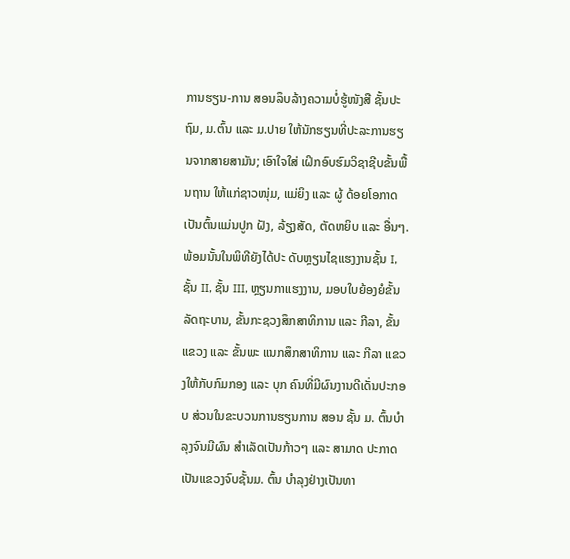ການຮຽນ-ການ ສອນລຶບລ້າງຄວາມບໍ່ຮູ້ໜັງສື ຊັ້ນປະຖົມ, ມ.ຕົ້ນ ແລະ ມ.ປາຍ ໃຫ້ນັກຮຽນທີ່ປະລະການຮຽນຈາກສາຍສາມັນ; ເອົາໃຈໃສ່ ເຝິກອົບຮົມວິຊາຊີບຂັ້ນພື້ນຖານ ໃຫ້ແກ່ຊາວໜຸ່ມ, ແມ່ຍິງ ແລະ ຜູ້ ດ້ອຍໂອກາດ ເປັນຕົ້ນແມ່ນປູກ ຝັງ, ລ້ຽງສັດ, ຕັດຫຍິບ ແລະ ອື່ນໆ. ພ້ອມນັ້ນໃນພິທີຍັງໄດ້ປະ ດັບຫຼຽນໄຊແຮງງານຊັ້ນ I, ຊັ້ນ II, ຊັ້ນ III, ຫຼຽນກາແຮງງານ, ມອບໃບຍ້ອງຍໍຂັ້ນ ລັດຖະບານ, ຂັ້ນກະຊວງສຶກສາທິການ ແລະ ກີລາ, ຂັ້ນແຂວງ ແລະ ຂັ້ນພະ ແນກສຶກສາທິການ ແລະ ກີລາ ແຂວງໃຫ້ກັບກົມກອງ ແລະ ບຸກ ຄົນທີ່ມີຜົນງານດີເດັ່ນປະກອບ ສ່ວນໃນຂະບວນການຮຽນການ ສອນ ຊັ້ນ ມ. ຕົ້ນບໍາລຸງຈົນມີຜົນ ສໍາເລັດເປັນກ້າວໆ ແລະ ສາມາດ ປະກາດເປັນແຂວງຈົບຊັ້ນມ. ຕົ້ນ ບໍາລຸງຢ່າງເປັນທາ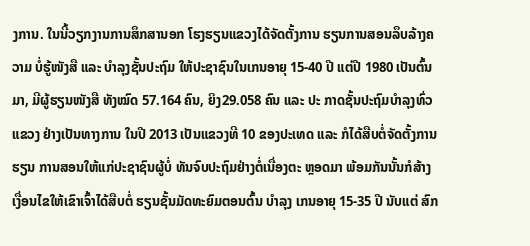ງການ. ໃນນີ້ວຽກງານການສຶກສານອກ ໂຮງຮຽນແຂວງໄດ້ຈັດຕັ້ງການ ຮຽນການສອນລຶບລ້າງຄວາມ ບໍ່ຮູ້ໜັງສື ແລະ ບໍາລຸງຊັ້ນປະຖົມ ໃຫ້ປະຊາຊົນໃນເກນອາຍຸ 15-40 ປີ ແຕ່ປີ 1980 ເປັນຕົ້ນມາ, ມີຜູ້ຮຽນໜັງສື ທັງໝົດ 57.164 ຄົນ, ຍິງ29.058 ຄົນ ແລະ ປະ ກາດຊັ້ນປະຖົມບໍາລຸງທົ່ວແຂວງ ຢ່າງເປັນທາງການ ໃນປີ 2013 ເປັນແຂວງທີ 10 ຂອງປະເທດ ແລະ ກໍໄດ້ສືບຕໍ່ຈັດຕັ້ງການຮຽນ ການສອນໃຫ້ແກ່ປະຊາຊົນຜູ້ບໍ່ ທັນຈົບປະຖົມຢ່າງຕໍ່ເນື່ອງຕະ ຫຼອດມາ ພ້ອມກັນນັ້ນກໍສ້າງ ເງື່ອນໄຂໃຫ້ເຂົາເຈົ້າໄດ້ສືບຕໍ່ ຮຽນຊັ້ນມັດທະຍົມຕອນຕົ້ນ ບໍາລຸງ ເກນອາຍຸ 15-35 ປີ ນັບແຕ່ ສົກ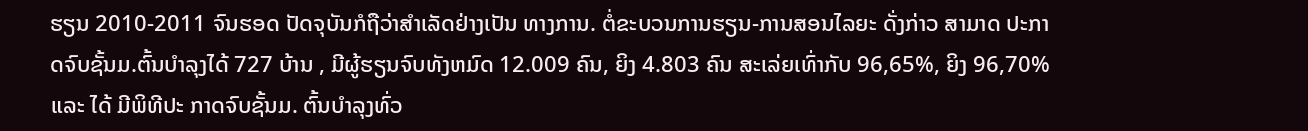ຮຽນ 2010-2011 ຈົນຮອດ ປັດຈຸບັນກໍຖືວ່າສໍາເລັດຢ່າງເປັນ ທາງການ. ຕໍ່ຂະບວນການຮຽນ-ການສອນໄລຍະ ດັ່ງກ່າວ ສາມາດ ປະກາດຈົບຊັ້ນມ.ຕົ້ນບໍາລຸງໄດ້ 727 ບ້ານ , ມີຜູ້ຮຽນຈົບທັງຫມົດ 12.009 ຄົນ, ຍິງ 4.803 ຄົນ ສະເລ່ຍເທົ່າກັບ 96,65%, ຍິງ 96,70% ແລະ ໄດ້ ມີພິທີປະ ກາດຈົບຊັ້ນມ. ຕົ້ນບໍາລຸງທົ່ວ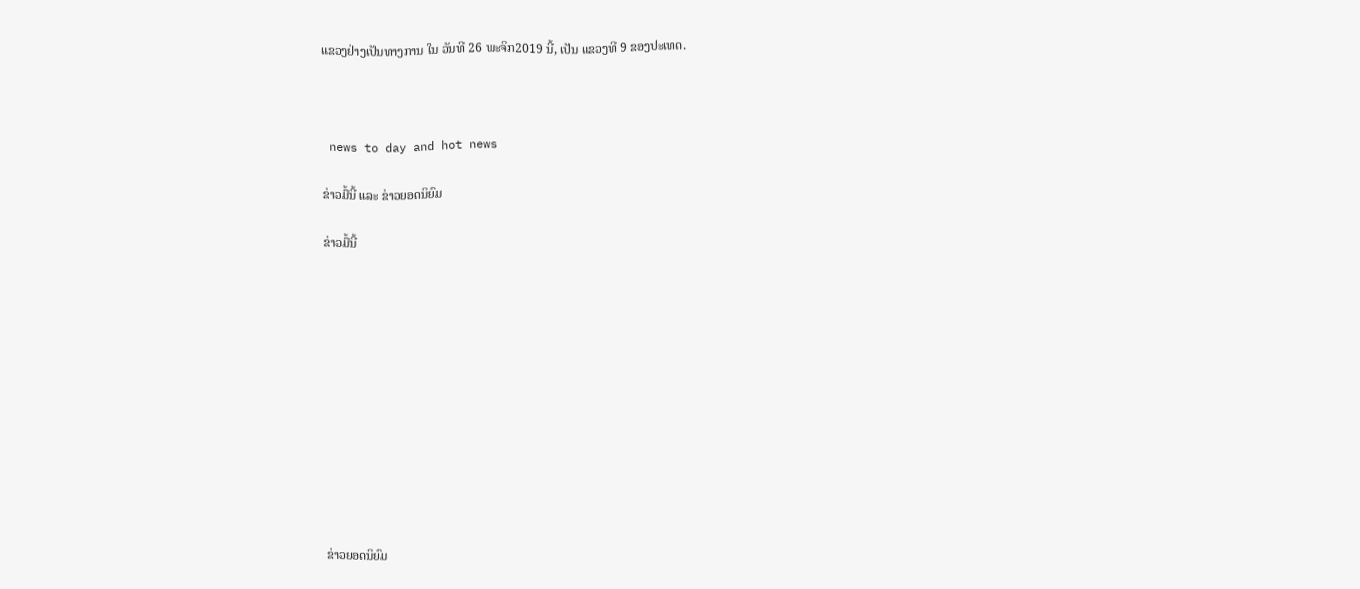ແຂວງຢ່າງເປັນທາງການ ໃນ ວັນທີ 26 ພະຈິກ2019 ນີ້, ເປັນ ແຂວງທີ 9 ຂອງປະເທດ.



 news to day and hot news

ຂ່າວມື້ນີ້ ແລະ ຂ່າວຍອດນິຍົມ

ຂ່າວມື້ນີ້












ຂ່າວຍອດນິຍົມ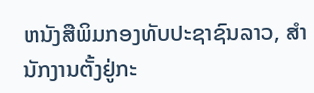ຫນັງສືພິມກອງທັບປະຊາຊົນລາວ, ສຳນັກງານຕັ້ງຢູ່ກະ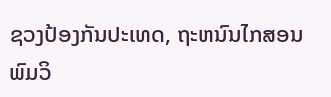ຊວງປ້ອງກັນປະເທດ, ຖະຫນົນໄກສອນພົມວິ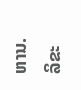ຫານ.
ລິຂະ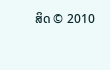ສິດ © 2010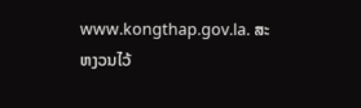www.kongthap.gov.la. ສະຫງວນໄວ້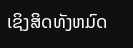ເຊິງສິດທັງຫມົດ